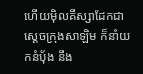ហើយម៉ិលគីស្សាដែកជាស្តេចក្រុងសាឡិម ក៏នាំយកនំបុ័ង នឹង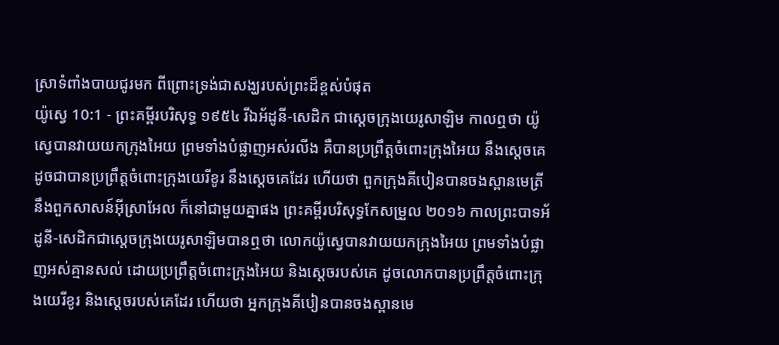ស្រាទំពាំងបាយជូរមក ពីព្រោះទ្រង់ជាសង្ឃរបស់ព្រះដ៏ខ្ពស់បំផុត
យ៉ូស្វេ 10:1 - ព្រះគម្ពីរបរិសុទ្ធ ១៩៥៤ រីឯអ័ដូនី-សេដិក ជាស្តេចក្រុងយេរូសាឡិម កាលឮថា យ៉ូស្វេបានវាយយកក្រុងអៃយ ព្រមទាំងបំផ្លាញអស់រលីង គឺបានប្រព្រឹត្តចំពោះក្រុងអៃយ នឹងស្តេចគេ ដូចជាបានប្រព្រឹត្តចំពោះក្រុងយេរីខូរ នឹងស្តេចគេដែរ ហើយថា ពួកក្រុងគីបៀនបានចងស្ពានមេត្រីនឹងពួកសាសន៍អ៊ីស្រាអែល ក៏នៅជាមួយគ្នាផង ព្រះគម្ពីរបរិសុទ្ធកែសម្រួល ២០១៦ កាលព្រះបាទអ័ដូនី-សេដិកជាស្តេចក្រុងយេរូសាឡិមបានឮថា លោកយ៉ូស្វេបានវាយយកក្រុងអៃយ ព្រមទាំងបំផ្លាញអស់គ្មានសល់ ដោយប្រព្រឹត្តចំពោះក្រុងអៃយ និងស្តេចរបស់គេ ដូចលោកបានប្រព្រឹត្តចំពោះក្រុងយេរីខូរ និងស្តេចរបស់គេដែរ ហើយថា អ្នកក្រុងគីបៀនបានចងស្ពានមេ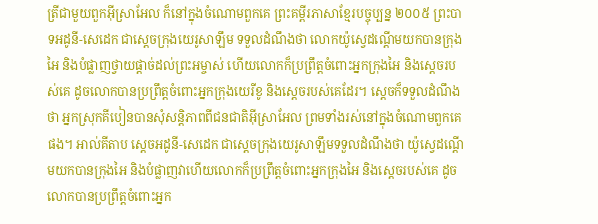ត្រីជាមួយពួកអ៊ីស្រាអែល ក៏នៅក្នុងចំណោមពួកគេ ព្រះគម្ពីរភាសាខ្មែរបច្ចុប្បន្ន ២០០៥ ព្រះបាទអដូនី-សេដេក ជាស្ដេចក្រុងយេរូសាឡឹម ទទួលដំណឹងថា លោកយ៉ូស្វេដណ្ដើមយកបានក្រុងអៃ និងបំផ្លាញថ្វាយផ្ដាច់ដល់ព្រះអម្ចាស់ ហើយលោកក៏ប្រព្រឹត្តចំពោះអ្នកក្រុងអៃ និងស្ដេចរបស់គេ ដូចលោកបានប្រព្រឹត្តចំពោះអ្នកក្រុងយេរីខូ និងស្ដេចរបស់គេដែរ។ ស្ដេចក៏ទទួលដំណឹងថា អ្នកស្រុកគីបៀនបានសុំសន្តិភាពពីជនជាតិអ៊ីស្រាអែល ព្រមទាំងរស់នៅក្នុងចំណោមពួកគេផង។ អាល់គីតាប ស្តេចអដូនី-សេដេក ជាស្តេចក្រុងយេរូសាឡឹមទទួលដំណឹងថា យ៉ូស្វេដណ្តើមយកបានក្រុងអៃ និងបំផ្លាញវាហើយលោកក៏ប្រព្រឹត្តចំពោះអ្នកក្រុងអៃ និងស្តេចរបស់គេ ដូចលោកបានប្រព្រឹត្តចំពោះអ្នក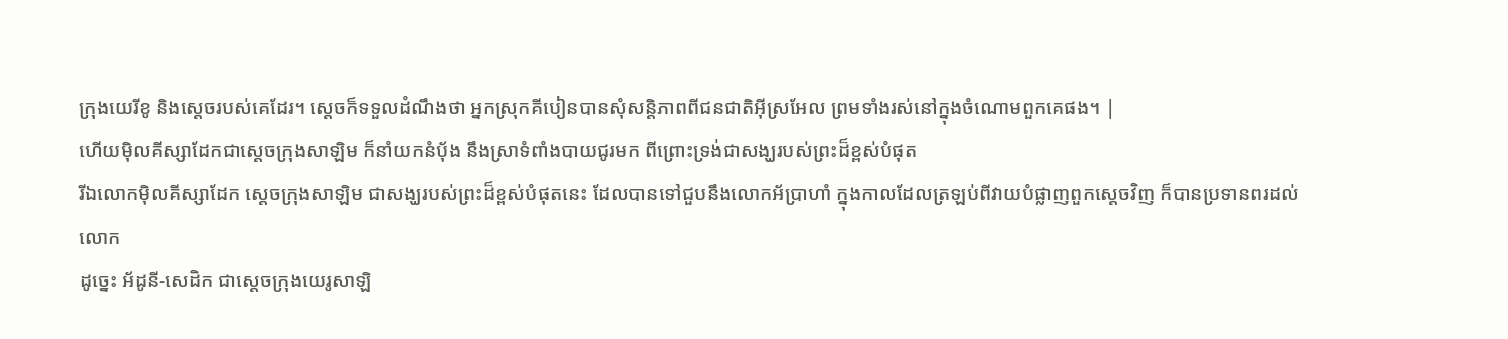ក្រុងយេរីខូ និងស្តេចរបស់គេដែរ។ ស្តេចក៏ទទួលដំណឹងថា អ្នកស្រុកគីបៀនបានសុំសន្តិភាពពីជនជាតិអ៊ីស្រអែល ព្រមទាំងរស់នៅក្នុងចំណោមពួកគេផង។ |
ហើយម៉ិលគីស្សាដែកជាស្តេចក្រុងសាឡិម ក៏នាំយកនំបុ័ង នឹងស្រាទំពាំងបាយជូរមក ពីព្រោះទ្រង់ជាសង្ឃរបស់ព្រះដ៏ខ្ពស់បំផុត
រីឯលោកម៉ិលគីស្សាដែក ស្តេចក្រុងសាឡិម ជាសង្ឃរបស់ព្រះដ៏ខ្ពស់បំផុតនេះ ដែលបានទៅជួបនឹងលោកអ័ប្រាហាំ ក្នុងកាលដែលត្រឡប់ពីវាយបំផ្លាញពួកស្តេចវិញ ក៏បានប្រទានពរដល់លោក
ដូច្នេះ អ័ដូនី-សេដិក ជាស្តេចក្រុងយេរូសាឡិ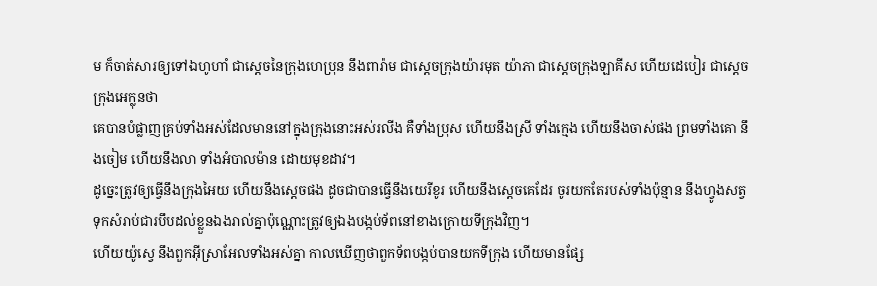ម ក៏ចាត់សារឲ្យទៅឯហូហាំ ជាស្តេចនៃក្រុងហេប្រុន នឹងពារ៉ាម ជាស្តេចក្រុងយ៉ារមុត យ៉ាភា ជាស្តេចក្រុងឡាគីស ហើយដេបៀរ ជាស្តេចក្រុងអេក្លុនថា
គេបានបំផ្លាញគ្រប់ទាំងអស់ដែលមាននៅក្នុងក្រុងនោះអស់រលីង គឺទាំងប្រុស ហើយនឹងស្រី ទាំងក្មេង ហើយនឹងចាស់ផង ព្រមទាំងគោ នឹងចៀម ហើយនឹងលា ទាំងអំបាលម៉ាន ដោយមុខដាវ។
ដូច្នេះត្រូវឲ្យធ្វើនឹងក្រុងអៃយ ហើយនឹងស្តេចផង ដូចជាបានធ្វើនឹងយេរីខូរ ហើយនឹងស្តេចគេដែរ ចូរយកតែរបស់ទាំងប៉ុន្មាន នឹងហ្វូងសត្វ ទុកសំរាប់ជារបឹបដល់ខ្លួនឯងរាល់គ្នាប៉ុណ្ណោះត្រូវឲ្យឯងបង្កប់ទ័ពនៅខាងក្រោយទីក្រុងវិញ។
ហើយយ៉ូស្វេ នឹងពួកអ៊ីស្រាអែលទាំងអស់គ្នា កាលឃើញថាពួកទ័ពបង្កប់បានយកទីក្រុង ហើយមានផ្សែ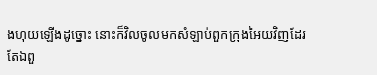ងហុយឡើងដូច្នោះ នោះក៏វិលចូលមកសំឡាប់ពួកក្រុងអៃយវិញដែរ
តែឯពួ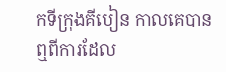កទីក្រុងគីបៀន កាលគេបានឮពីការដែល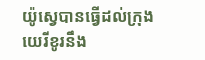យ៉ូស្វេបានធ្វើដល់ក្រុងយេរីខូរនឹង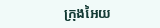ក្រុងអៃយ